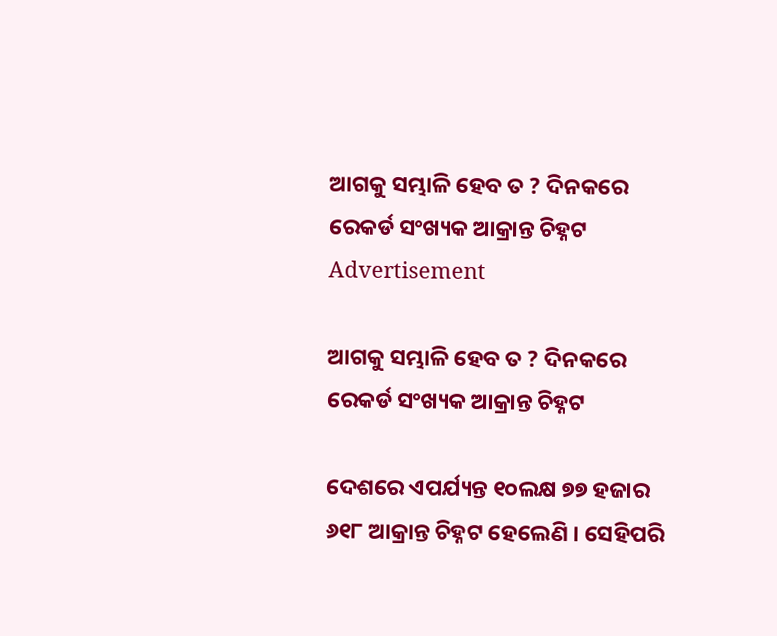ଆଗକୁ ସମ୍ଭାଳି ହେବ ତ ? ଦିନକରେ ରେକର୍ଡ ସଂଖ୍ୟକ ଆକ୍ରାନ୍ତ ଚିହ୍ନଟ
Advertisement

ଆଗକୁ ସମ୍ଭାଳି ହେବ ତ ? ଦିନକରେ ରେକର୍ଡ ସଂଖ୍ୟକ ଆକ୍ରାନ୍ତ ଚିହ୍ନଟ

ଦେଶରେ ଏପର୍ଯ୍ୟନ୍ତ ୧୦ଲକ୍ଷ ୭୭ ହଜାର ୬୧୮ ଆକ୍ରାନ୍ତ ଚିହ୍ନଟ ହେଲେଣି । ସେହିପରି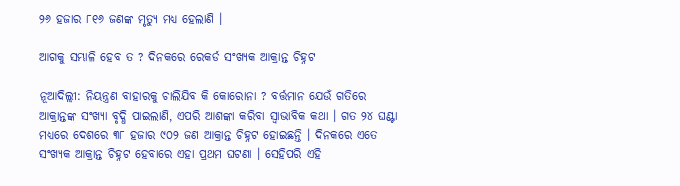୨୬ ହଜାର ୮୧୬ ଜଣଙ୍କ ମୃତ୍ୟୁ ମଧ୍ୟ ହେଲାଣି ।

ଆଗକୁ ସମ୍ଭାଳି ହେବ ତ ? ଦିନକରେ ରେକର୍ଡ ସଂଖ୍ୟକ ଆକ୍ରାନ୍ତ ଚିହ୍ନଟ

ନୂଆଦିଲ୍ଲୀ: ନିୟନ୍ତ୍ରଣ ବାହାରକୁ ଚାଲିଯିବ କି କୋରୋନା ? ବର୍ତ୍ତମାନ ଯେଉଁ ଗତିରେ ଆକ୍ରାନ୍ତଙ୍କ ସଂଖ୍ୟା ବୃଦ୍ଧି ପାଇଲାଣି, ଏପରି ଆଶଙ୍କା କରିବା ସ୍ୱାଭାବିକ କଥା । ଗତ ୨୪ ଘଣ୍ଟା ମଧ୍ୟରେ ଦେଶରେ ୩୮ ହଜାର ୯୦୨ ଜଣ ଆକ୍ରାନ୍ତ ଚିହ୍ନଟ ହୋଇଛନ୍ତି । ଦିନକରେ ଏତେ ସଂଖ୍ୟକ ଆକ୍ରାନ୍ତ ଚିହ୍ନଟ ହେବାରେ ଏହା ପ୍ରଥମ ଘଟଣା । ସେହିପରି ଏହି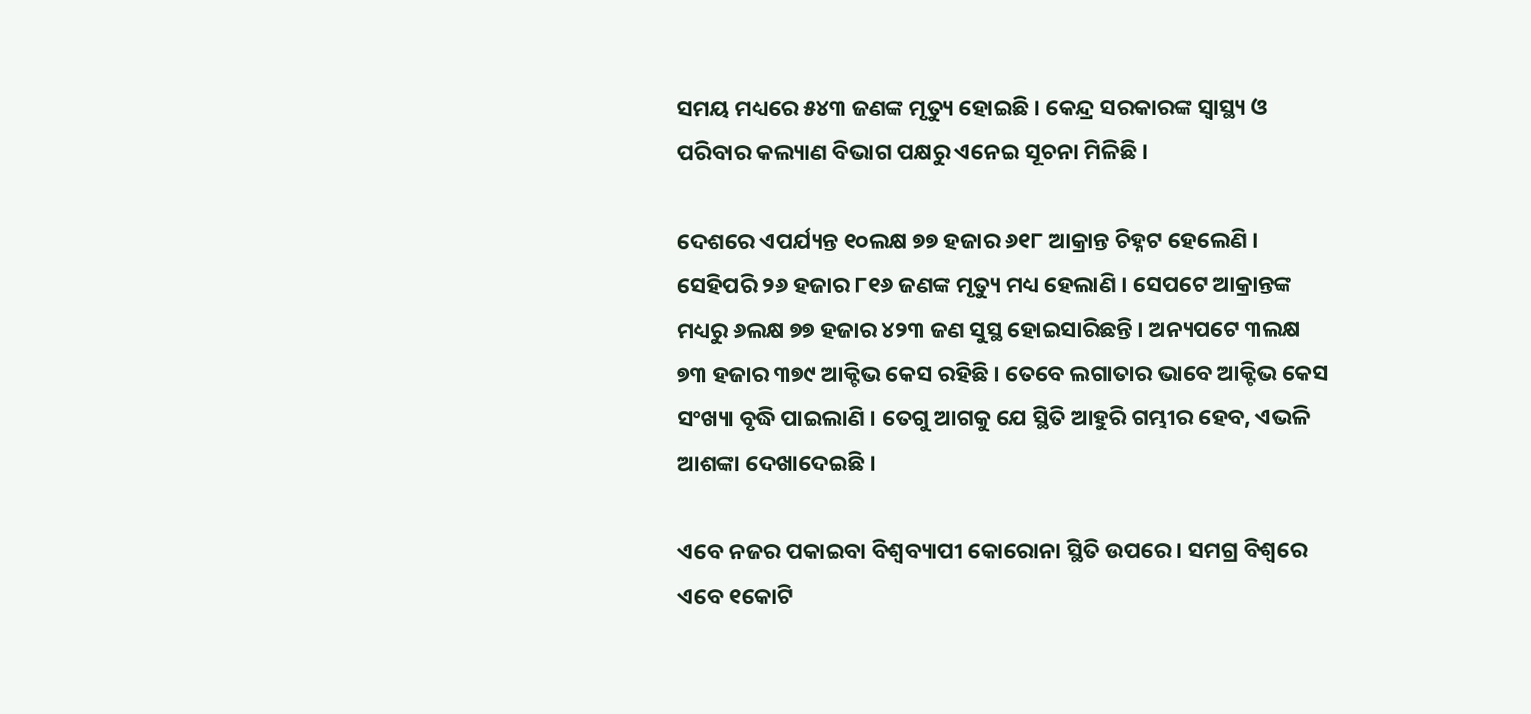ସମୟ ମଧ୍ୟରେ ୫୪୩ ଜଣଙ୍କ ମୃତ୍ୟୁ ହୋଇଛି । କେନ୍ଦ୍ର ସରକାରଙ୍କ ସ୍ୱାସ୍ଥ୍ୟ ଓ ପରିବାର କଲ୍ୟାଣ ବିଭାଗ ପକ୍ଷରୁ ଏନେଇ ସୂଚନା ମିଳିଛି ।

ଦେଶରେ ଏପର୍ଯ୍ୟନ୍ତ ୧୦ଲକ୍ଷ ୭୭ ହଜାର ୬୧୮ ଆକ୍ରାନ୍ତ ଚିହ୍ନଟ ହେଲେଣି । ସେହିପରି ୨୬ ହଜାର ୮୧୬ ଜଣଙ୍କ ମୃତ୍ୟୁ ମଧ୍ୟ ହେଲାଣି । ସେପଟେ ଆକ୍ରାନ୍ତଙ୍କ ମଧ୍ୟରୁ ୬ଲକ୍ଷ ୭୭ ହଜାର ୪୨୩ ଜଣ ସୁସ୍ଥ ହୋଇସାରିଛନ୍ତି । ଅନ୍ୟପଟେ ୩ଲକ୍ଷ ୭୩ ହଜାର ୩୭୯ ଆକ୍ଟିଭ କେସ ରହିଛି । ତେବେ ଲଗାତାର ଭାବେ ଆକ୍ଟିଭ କେସ ସଂଖ୍ୟା ବୃଦ୍ଧି ପାଇଲାଣି । ତେଗୁ ଆଗକୁ ଯେ ସ୍ଥିତି ଆହୁରି ଗମ୍ଭୀର ହେବ, ଏଭଳି ଆଶଙ୍କା ଦେଖାଦେଇଛି ।

ଏବେ ନଜର ପକାଇବା ବିଶ୍ୱବ୍ୟାପୀ କୋରୋନା ସ୍ଥିତି ଉପରେ । ସମଗ୍ର ବିଶ୍ୱରେ ଏବେ ୧କୋଟି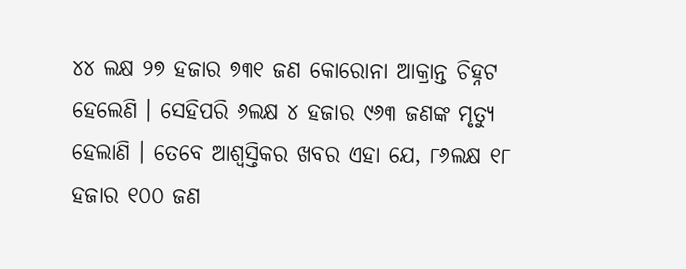୪୪ ଲକ୍ଷ ୨୭ ହଜାର ୭୩୧ ଜଣ କୋରୋନା ଆକ୍ରାନ୍ତ ଚିହ୍ନଟ ହେଲେଣି । ସେହିପରି ୬ଲକ୍ଷ ୪ ହଜାର ୯୬୩ ଜଣଙ୍କ ମୃତ୍ୟୁ ହେଲାଣି । ତେବେ ଆଶ୍ୱସ୍ତିକର ଖବର ଏହା ଯେ, ୮୬ଲକ୍ଷ ୧୮ ହଜାର ୧୦୦ ଜଣ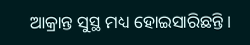ଆକ୍ରାନ୍ତ ସୁସ୍ଥ ମଧ୍ୟ ହୋଇସାରିଛନ୍ତି ।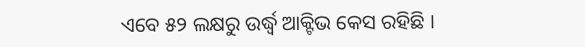ଏବେ ୫୨ ଲକ୍ଷରୁ ଉର୍ଦ୍ଧ୍ୱ ଆକ୍ଟିଭ କେସ ରହିଛି ।